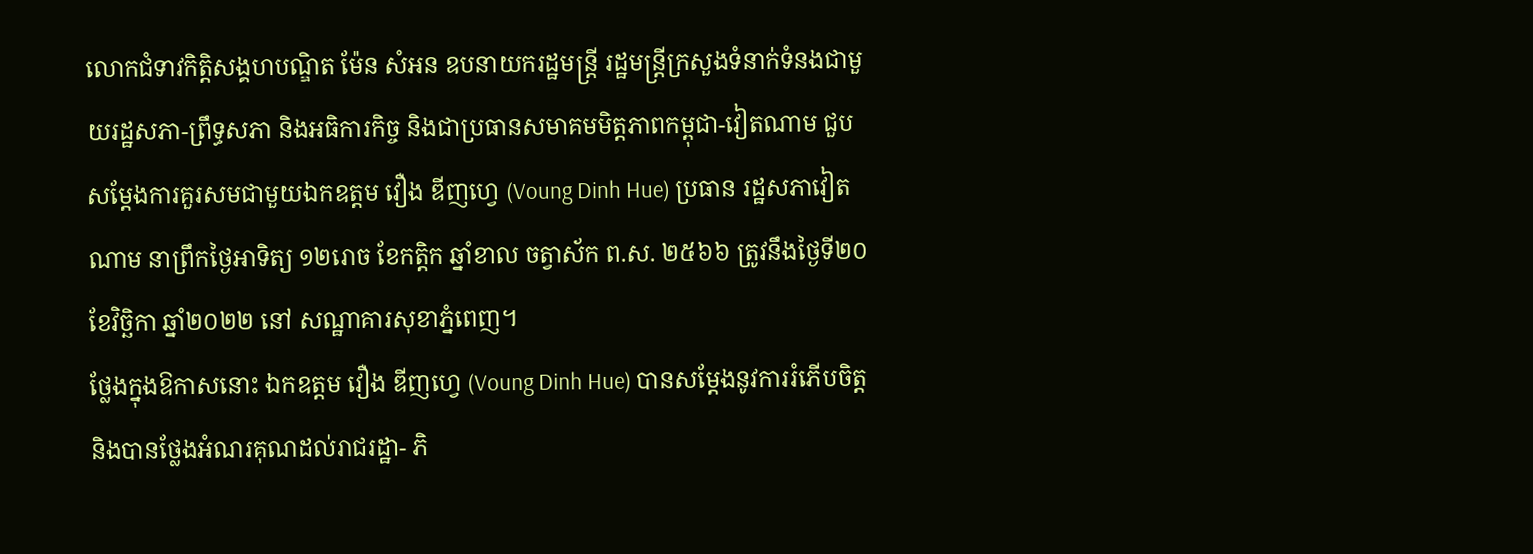លោកជំទាវកិត្តិសង្គហបណ្ឌិត ម៉ែន សំអន ឧបនាយករដ្ឋមន្ត្រី រដ្ឋមន្ត្រីក្រសួងទំនាក់ទំនងជាមួយរដ្ឋសភា-ព្រឹទ្ធសភា និងអធិការកិច្ច និងជាប្រធានសមាគមមិត្តភាពកម្ពុជា-វៀតណាម ជួបសម្តែងការគួរសមជាមួយឯកឧត្តម វឿង ឌីញហ្វេ (Voung Dinh Hue) ប្រធាន រដ្ឋសភាវៀតណាម នាព្រឹកថ្ងៃអាទិត្យ ១២រោច ខែកត្តិក ឆ្នាំខាល ចត្វាស័ក ព.ស. ២៥៦៦ ត្រូវនឹងថ្ងៃទី២០ ខែវិច្ឆិកា ឆ្នាំ២០២២ នៅ សណ្ឋាគារសុខាភ្នំពេញ។
ថ្លែងក្នុងឱកាសនោះ ឯកឧត្តម វឿង ឌីញហ្វេ (Voung Dinh Hue) បានសម្តែងនូវការរំភើបចិត្ត និងបានថ្លែងអំណរគុណដល់រាជរដ្ឋា- ភិ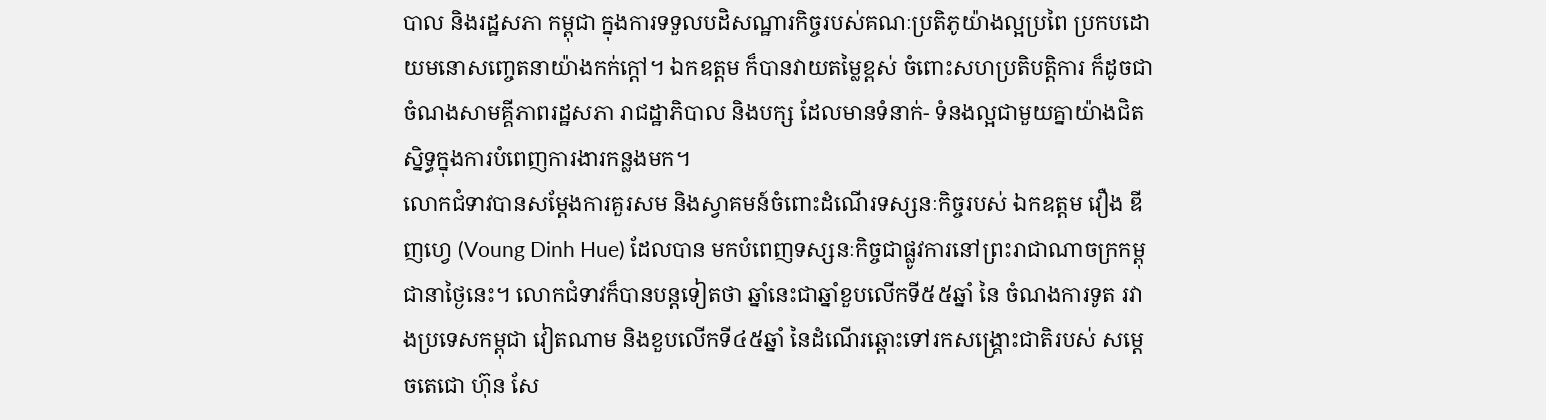បាល និងរដ្ឋសភា កម្ពុជា ក្នុងការទទួលបដិសណ្ឋារកិច្ចរបស់គណៈប្រតិភូយ៉ាងល្អប្រពៃ ប្រកបដោយមនោសញ្ចេតនាយ៉ាងកក់ក្តៅ។ ឯកឧត្តម ក៏បានវាយតម្លៃខ្ពស់ ចំពោះសហប្រតិបត្តិការ ក៏ដូចជាចំណងសាមគ្គីភាពរដ្ឋសភា រាជដ្ឋាភិបាល និងបក្ស ដែលមានទំនាក់- ទំនងល្អជាមួយគ្នាយ៉ាងជិតស្និទ្ធក្នុងការបំពេញការងារកន្លងមក។
លោកជំទាវបានសម្តែងការគួរសម និងស្វាគមន៍ចំពោះដំណើរទស្សនៈកិច្ចរបស់ ឯកឧត្តម វឿង ឌីញហ្វេ (Voung Dinh Hue) ដែលបាន មកបំពេញទស្សនៈកិច្ចជាផ្លូវការនៅព្រះរាជាណាចក្រកម្ពុជានាថ្ងៃនេះ។ លោកជំទាវក៏បានបន្តទៀតថា ឆ្នាំនេះជាឆ្នាំខួបលើកទី៥៥ឆ្នាំ នៃ ចំណងការទូត រវាងប្រទេសកម្ពុជា វៀតណាម និងខួបលើកទី៤៥ឆ្នាំ នៃដំណើរឆ្ពោះទៅរកសង្គ្រោះជាតិរបស់ សម្តេចតេជោ ហ៊ុន សែ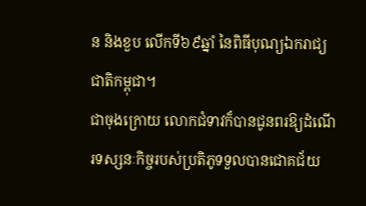ន និងខួប លើកទី៦៩ឆ្នាំ នៃពិធីបុណ្យឯករាជ្យជាតិកម្ពុជា។
ជាចុងក្រោយ លោកជំទាវក៏បានជូនពរឱ្យដំណើរទស្សនៈកិច្ចរបស់ប្រតិភូទទួលបានជោគជ័យ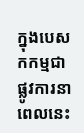ក្នុងបេសកកម្មជាផ្លូវការនាពេលនេះ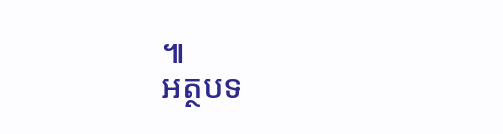៕
អត្ថបទ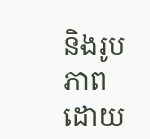និងរូបភាព ដោយ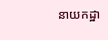នាយកដ្ឋា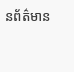នព័ត៌មាន